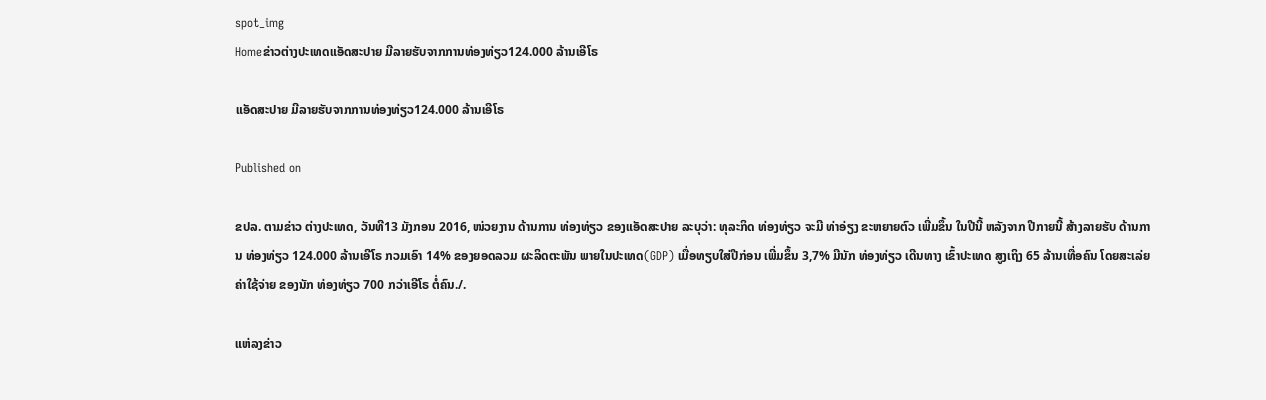spot_img
Homeຂ່າວຕ່າງປະເທດແອັດສະປາຍ ມີລາຍຮັບຈາກການທ່ອງທ່ຽວ124.000 ລ້ານເອີໂຣ

ແອັດສະປາຍ ມີລາຍຮັບຈາກການທ່ອງທ່ຽວ124.000 ລ້ານເອີໂຣ

Published on

ຂປລ. ຕາມຂ່າວ ຕ່າງປະເທດ, ວັນທີ13 ມັງກອນ 2016, ໜ່ວຍງານ ດ້ານການ ທ່ອງທ່ຽວ ຂອງແອັດສະປາຍ ລະບຸວ່າ: ທຸລະກິດ ທ່ອງທ່ຽວ ຈະມີ ທ່າອ່ຽງ ຂະຫຍາຍຕົວ ເພີ່ມຂຶ້ນ ໃນປີນີ້ ຫລັງຈາກ ປີກາຍນີ້ ສ້າງລາຍຮັບ ດ້ານການ ທ່ອງທ່ຽວ 124.000 ລ້ານເອີໂຣ ກວມເອົາ 14% ຂອງຍອດລວມ ຜະລິດຕະພັນ ພາຍໃນປະເທດ(GDP) ເມື່ອທຽບໃສ່ປີກ່ອນ ເພີ່ມຂຶ້ນ 3,7% ມີນັກ ທ່ອງທ່ຽວ ເດີນທາງ ເຂົ້າປະເທດ ສູງເຖິງ 65 ລ້ານເທື່ອຄົນ ໂດຍສະເລ່ຍ ຄ່າໃຊ້ຈ່າຍ ຂອງນັກ ທ່ອງທ່ຽວ 700 ກວ່າເອີໂຣ ຕໍ່ຄົນ./.

ແຫ່ລງຂ່າວ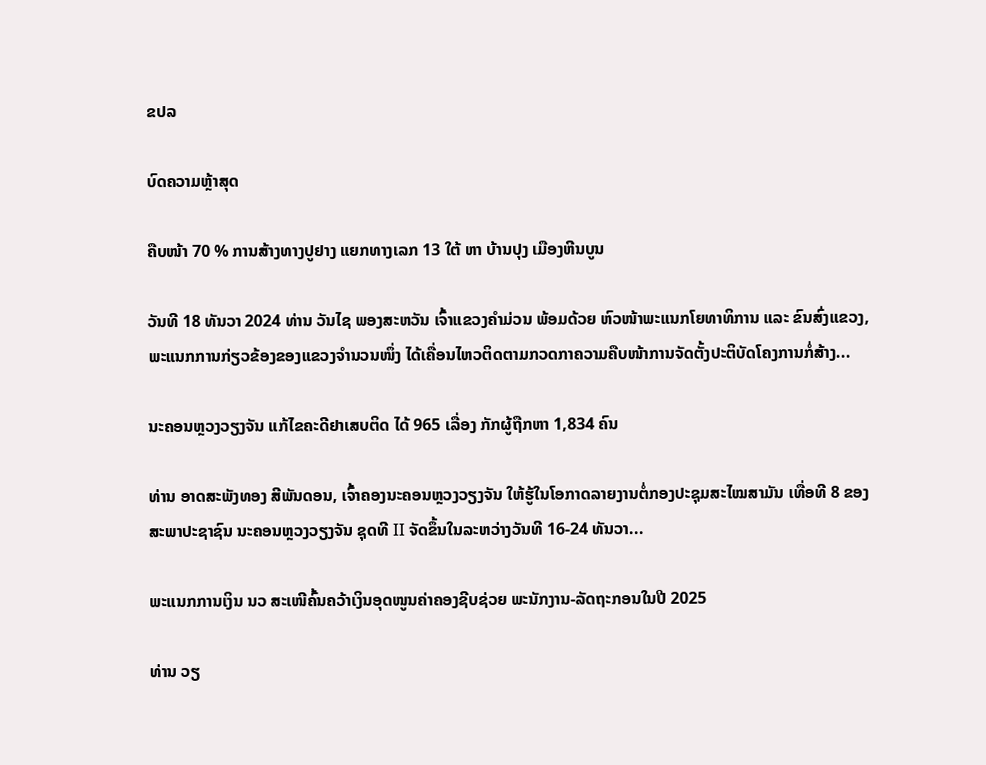ຂປລ

ບົດຄວາມຫຼ້າສຸດ

ຄືບໜ້າ 70 % ການສ້າງທາງປູຢາງ ແຍກທາງເລກ 13 ໃຕ້ ຫາ ບ້ານປຸງ ເມືອງຫີນບູນ

ວັນທີ 18 ທັນວາ 2024 ທ່ານ ວັນໄຊ ພອງສະຫວັນ ເຈົ້າແຂວງຄຳມ່ວນ ພ້ອມດ້ວຍ ຫົວໜ້າພະແນກໂຍທາທິການ ແລະ ຂົນສົ່ງແຂວງ, ພະແນກການກ່ຽວຂ້ອງຂອງແຂວງຈໍານວນໜຶ່ງ ໄດ້ເຄື່ອນໄຫວຕິດຕາມກວດກາຄວາມຄືບໜ້າການຈັດຕັ້ງປະຕິບັດໂຄງການກໍ່ສ້າງ...

ນະຄອນຫຼວງວຽງຈັນ ແກ້ໄຂຄະດີຢາເສບຕິດ ໄດ້ 965 ເລື່ອງ ກັກຜູ້ຖືກຫາ 1,834 ຄົນ

ທ່ານ ອາດສະພັງທອງ ສີພັນດອນ, ເຈົ້າຄອງນະຄອນຫຼວງວຽງຈັນ ໃຫ້ຮູ້ໃນໂອກາດລາຍງານຕໍ່ກອງປະຊຸມສະໄໝສາມັນ ເທື່ອທີ 8 ຂອງສະພາປະຊາຊົນ ນະຄອນຫຼວງວຽງຈັນ ຊຸດທີ II ຈັດຂຶ້ນໃນລະຫວ່າງວັນທີ 16-24 ທັນວາ...

ພະແນກການເງິນ ນວ ສະເໜີຄົ້ນຄວ້າເງິນອຸດໜູນຄ່າຄອງຊີບຊ່ວຍ ພະນັກງານ-ລັດຖະກອນໃນປີ 2025

ທ່ານ ວຽ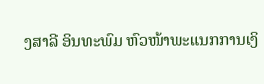ງສາລີ ອິນທະພົມ ຫົວໜ້າພະແນກການເງິ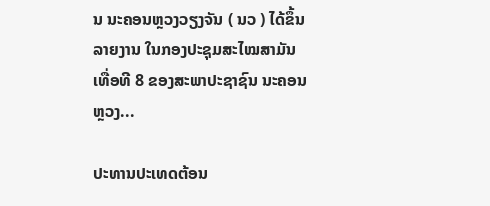ນ ນະຄອນຫຼວງວຽງຈັນ ( ນວ ) ໄດ້ຂຶ້ນລາຍງານ ໃນກອງປະຊຸມສະໄໝສາມັນ ເທື່ອທີ 8 ຂອງສະພາປະຊາຊົນ ນະຄອນຫຼວງ...

ປະທານປະເທດຕ້ອນ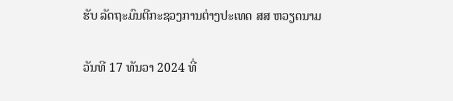ຮັບ ລັດຖະມົນຕີກະຊວງການຕ່າງປະເທດ ສສ ຫວຽດນາມ

ວັນທີ 17 ທັນວາ 2024 ທີ່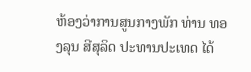ຫ້ອງວ່າການສູນກາງພັກ ທ່ານ ທອງລຸນ ສີສຸລິດ ປະທານປະເທດ ໄດ້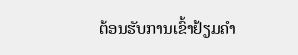ຕ້ອນຮັບການເຂົ້າຢ້ຽມຄຳ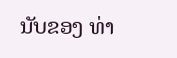ນັບຂອງ ທ່າ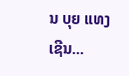ນ ບຸຍ ແທງ ເຊີນ...